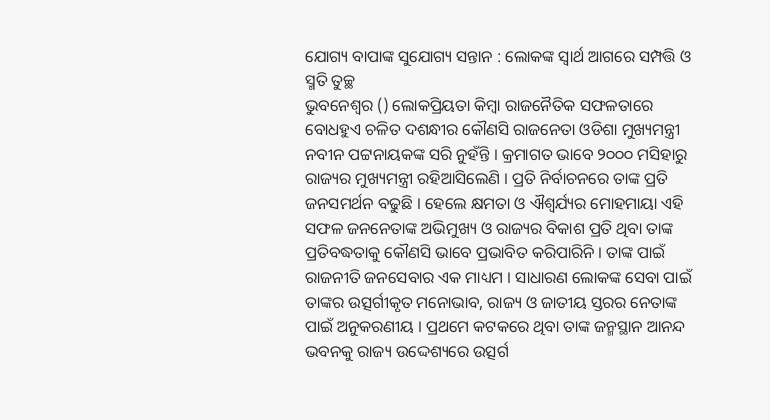ଯୋଗ୍ୟ ବାପାଙ୍କ ସୁଯୋଗ୍ୟ ସନ୍ତାନ : ଲୋକଙ୍କ ସ୍ୱାର୍ଥ ଆଗରେ ସମ୍ପତ୍ତି ଓ ସ୍ମତି ତୁଚ୍ଛ
ଭୁବନେଶ୍ୱର () ଲୋକପ୍ରିୟତା କିମ୍ବା ରାଜନୈତିକ ସଫଳତାରେ ବୋଧହୁଏ ଚଳିତ ଦଶନ୍ଧୀର କୌଣସି ରାଜନେତା ଓଡିଶା ମୁଖ୍ୟମନ୍ତ୍ରୀ ନବୀନ ପଟ୍ଟନାୟକଙ୍କ ସରି ନୁହଁନ୍ତି । କ୍ରମାଗତ ଭାବେ ୨୦୦୦ ମସିହାରୁ ରାଜ୍ୟର ମୁଖ୍ୟମନ୍ତ୍ରୀ ରହିଆସିଲେଣି । ପ୍ରତି ନିର୍ବାଚନରେ ତାଙ୍କ ପ୍ରତି ଜନସମର୍ଥନ ବଢୁଛି । ହେଲେ କ୍ଷମତା ଓ ଐଶ୍ୱର୍ଯ୍ୟର ମୋହମାୟା ଏହି ସଫଳ ଜନନେତାଙ୍କ ଅଭିମୁଖ୍ୟ ଓ ରାଜ୍ୟର ବିକାଶ ପ୍ରତି ଥିବା ତାଙ୍କ ପ୍ରତିବଦ୍ଧତାକୁ କୌଣସି ଭାବେ ପ୍ରଭାବିତ କରିପାରିନି । ତାଙ୍କ ପାଇଁ ରାଜନୀତି ଜନସେବାର ଏକ ମାଧ୍ୟମ । ସାଧାରଣ ଲୋକଙ୍କ ସେବା ପାଇଁ ତାଙ୍କର ଉତ୍ସର୍ଗୀକୃତ ମନୋଭାବ, ରାଜ୍ୟ ଓ ଜାତୀୟ ସ୍ତରର ନେତାଙ୍କ ପାଇଁ ଅନୁକରଣୀୟ । ପ୍ରଥମେ କଟକରେ ଥିବା ତାଙ୍କ ଜନ୍ମସ୍ଥାନ ଆନନ୍ଦ ଭବନକୁ ରାଜ୍ୟ ଉଦ୍ଦେଶ୍ୟରେ ଉତ୍ସର୍ଗ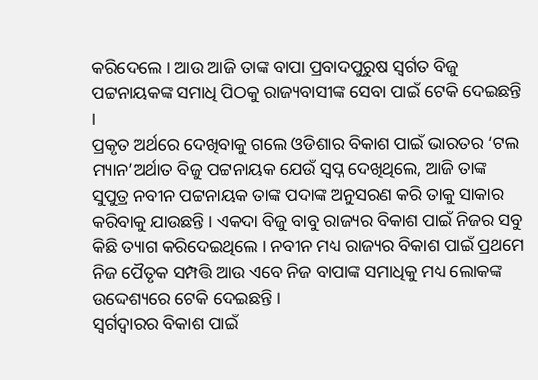କରିଦେଲେ । ଆଉ ଆଜି ତାଙ୍କ ବାପା ପ୍ରବାଦପୁରୁଷ ସ୍ୱର୍ଗତ ବିଜୁ ପଟ୍ଟନାୟକଙ୍କ ସମାଧି ପିଠକୁ ରାଜ୍ୟବାସୀଙ୍କ ସେବା ପାଇଁ ଟେକି ଦେଇଛନ୍ତି ।
ପ୍ରକୃତ ଅର୍ଥରେ ଦେଖିବାକୁ ଗଲେ ଓଡିଶାର ବିକାଶ ପାଇଁ ଭାରତର ‘ଟଲ ମ୍ୟାନ’ଅର୍ଥାତ ବିଜୁ ପଟ୍ଟନାୟକ ଯେଉଁ ସ୍ୱପ୍ନ ଦେଖିଥିଲେ, ଆଜି ତାଙ୍କ ସୁପୁତ୍ର ନବୀନ ପଟ୍ଟନାୟକ ତାଙ୍କ ପଦାଙ୍କ ଅନୁସରଣ କରି ତାକୁ ସାକାର କରିବାକୁ ଯାଉଛନ୍ତି । ଏକଦା ବିଜୁ ବାବୁ ରାଜ୍ୟର ବିକାଶ ପାଇଁ ନିଜର ସବୁ କିଛି ତ୍ୟାଗ କରିଦେଇଥିଲେ । ନବୀନ ମଧ୍ୟ ରାଜ୍ୟର ବିକାଶ ପାଇଁ ପ୍ରଥମେ ନିଜ ପୈତୃକ ସମ୍ପତ୍ତି ଆଉ ଏବେ ନିଜ ବାପାଙ୍କ ସମାଧିକୁ ମଧ୍ୟ ଲୋକଙ୍କ ଉଦ୍ଦେଶ୍ୟରେ ଟେକି ଦେଇଛନ୍ତି ।
ସ୍ୱର୍ଗଦ୍ୱାରର ବିକାଶ ପାଇଁ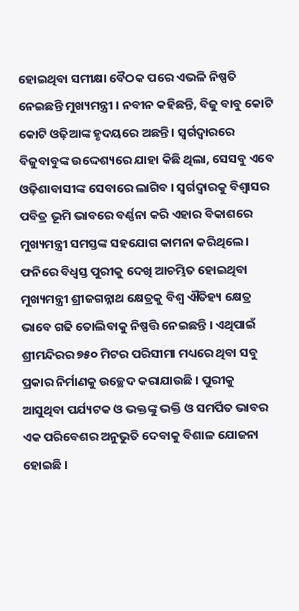ହୋଇଥିବା ସମୀକ୍ଷା ବୈଠକ ପରେ ଏଭଳି ନିଷ୍ପତି ନେଇଛନ୍ତି ମୁଖ୍ୟମନ୍ତ୍ରୀ । ନବୀନ କହିଛନ୍ତି, ବିଜୁ ବାବୁ କୋଟି କୋଟି ଓଢ଼ିଆଙ୍କ ହୃଦୟରେ ଅଛନ୍ତି । ସ୍ୱର୍ଗଦ୍ୱାରରେ ବିଜୁବାବୁଙ୍କ ଉଦ୍ଦେଶ୍ୟରେ ଯାହା କିଛି ଥିଲା, ସେସବୁ ଏବେ ଓଢ଼ିଶାବାସୀଙ୍କ ସେବାରେ ଲାଗିବ । ସ୍ୱର୍ଗଦ୍ୱାରକୁ ବିଶ୍ୱାସର ପବିତ୍ର ଭୂମି ଭାବରେ ବର୍ଣ୍ଣନା କରି ଏହାର ବିକାଶରେ ମୁଖ୍ୟମନ୍ତ୍ରୀ ସମସ୍ତଙ୍କ ସହଯୋଗ କାମନା କରିଥିଲେ ।
ଫନିରେ ବିଧ୍ୱସ୍ତ ପୁରୀକୁ ଦେଖି ଆଚମ୍ଭିତ ହୋଇଥିବା ମୁଖ୍ୟମନ୍ତ୍ରୀ ଶ୍ରୀଜଗନ୍ନାଥ କ୍ଷେତ୍ରକୁ ବିଶ୍ୱ ଐତିହ୍ୟ କ୍ଷେତ୍ର ଭାବେ ଗଢି ତୋଲିବାକୁ ନିଷ୍ପତ୍ତି ନେଇଛନ୍ତି । ଏଥିପାଇଁ ଶ୍ରୀମନ୍ଦିରର ୭୫୦ ମିଟର ପରିସୀମା ମଧ୍ୟରେ ଥିବା ସବୁ ପ୍ରକାର ନିର୍ମାଣକୁ ଉଚ୍ଛେଦ କରାଯାଉଛି । ପୁରୀକୁ ଆସୁଥିବା ପର୍ଯ୍ୟଟକ ଓ ଭକ୍ତଙ୍କୁ ଭକ୍ତି ଓ ସମର୍ପିତ ଭାବର ଏକ ପରିବେଶର ଅନୁଭୁତି ଦେବାକୁ ବିଶାଳ ଯୋଜନା ହୋଇଛି ।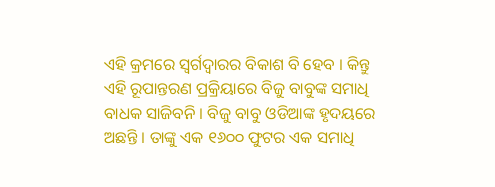ଏହି କ୍ରମରେ ସ୍ୱର୍ଗଦ୍ୱାରର ବିକାଶ ବି ହେବ । କିନ୍ତୁ ଏହି ରୂପାନ୍ତରଣ ପ୍ରକ୍ରିୟାରେ ବିଜୁ ବାବୁଙ୍କ ସମାଧି ବାଧକ ସାଜିବନି । ବିଜୁ ବାବୁ ଓଡିଆଙ୍କ ହୃଦୟରେ ଅଛନ୍ତି । ତାଙ୍କୁ ଏକ ୧୬୦୦ ଫୁଟର ଏକ ସମାଧି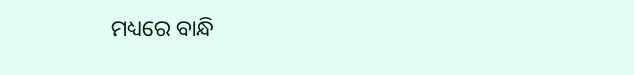ମଧ୍ୟରେ ବାନ୍ଧି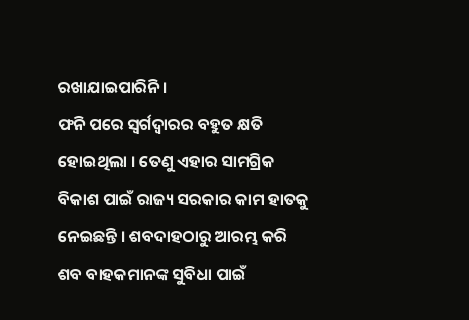ରଖାଯାଇପାରିନି ।
ଫନି ପରେ ସ୍ୱର୍ଗଦ୍ୱାରର ବହୁତ କ୍ଷତି ହୋଇଥିଲା । ତେଣୁ ଏହାର ସାମଗ୍ରିକ ବିକାଶ ପାଇଁ ରାଜ୍ୟ ସରକାର କାମ ହାତକୁ ନେଇଛନ୍ତି । ଶବଦାହଠାରୁ ଆରମ୍ଭ କରି ଶବ ବାହକମାନଙ୍କ ସୁବିଧା ପାଇଁ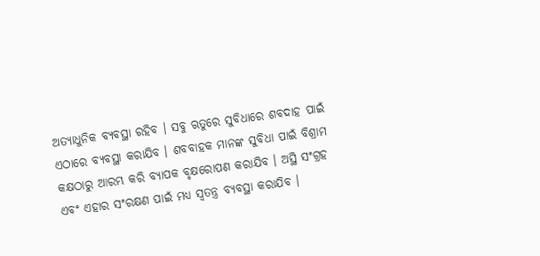ଅତ୍ୟାଧୁନିକ ବ୍ୟବସ୍ଥା ରହିବ । ସବୁ ଋତୁରେ ସୁବିଧାରେ ଶବଦାହ ପାଇଁ ଏଠାରେ ବ୍ୟବସ୍ଥା କରାଯିବ । ଶବବାହକ ମାନଙ୍କ ସୁବିଧା ପାଇଁ ବିଶ୍ରାମ କକ୍ଷଠାରୁ ଆରମ୍ଭ କରି ବ୍ୟାପକ ବୃକ୍ଷରୋପଣ କରାଯିବ । ଅସ୍ଥି ସଂଗ୍ରହ ଏବଂ ଏହାର ସଂରକ୍ଷଣ ପାଇଁ ମଧ୍ୟ ସ୍ୱତନ୍ତ୍ର ବ୍ୟବସ୍ଥା କରାଯିବ ।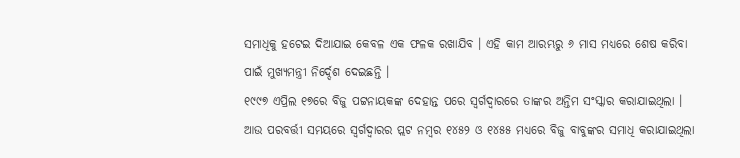ସମାଧିକୁ ହଟେଇ ଦିଆଯାଇ କେବଳ ଏକ ଫଳକ ରଖାଯିବ । ଏହି କାମ ଆରମ୍ଭରୁ ୬ ମାସ ମଧ୍ୟରେ ଶେଷ କରିବା ପାଇଁ ମୁଖ୍ୟମନ୍ତ୍ରୀ ନିର୍ଦ୍ଦେଶ ଦେଇଛନ୍ତି ।
୧୯୯୭ ଏପ୍ରିଲ ୧୭ରେ ବିଜୁ ପଟ୍ଟନାୟକଙ୍କ ଦେହାନ୍ତ ପରେ ସ୍ୱର୍ଗଦ୍ୱାରରେ ତାଙ୍କର ଅନ୍ତିମ ସଂସ୍କାର କରାଯାଇଥିଲା । ଆଉ ପରବର୍ତ୍ତୀ ସମୟରେ ସ୍ୱର୍ଗଦ୍ୱାରର ପ୍ଲଟ ନମ୍ବର ୧୪୫୨ ଓ ୧୪୫୫ ମଧ୍ୟରେ ବିଜୁ ବାବୁଙ୍କର ସମାଧି କରାଯାଇଥିଲା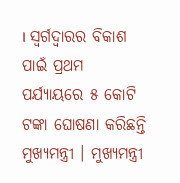। ସ୍ୱର୍ଗଦ୍ୱାରର ବିକାଶ ପାଇଁ ପ୍ରଥମ ପର୍ଯ୍ୟାୟରେ ୫ କୋଟି ଟଙ୍କା ଘୋଷଣା କରିଛନ୍ତି ମୁଖ୍ୟମନ୍ତ୍ରୀ । ମୁଖ୍ୟମନ୍ତ୍ରୀ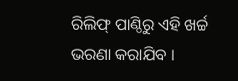ରିଲିଫ୍ ପାଣ୍ଠିରୁ ଏହି ଖର୍ଚ୍ଚ ଭରଣା କରାଯିବ ।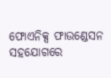ଫୋଏନିକ୍ସ ଫାଉଣ୍ଡେସନ ସହଯୋଗରେ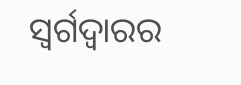ସ୍ୱର୍ଗଦ୍ୱାରର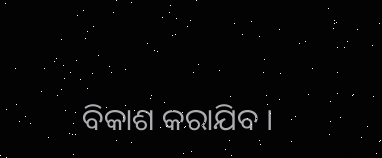ବିକାଶ କରାଯିବ ।